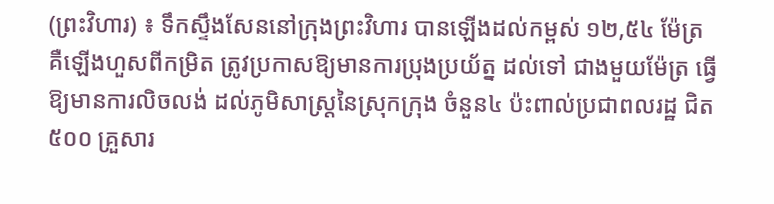(ព្រះវិហារ) ៖ ទឹកស្ទឹងសែននៅក្រុងព្រះវិហារ បានឡើងដល់កម្ពស់ ១២,៥៤ ម៉ែត្រ គឺឡើងហួសពីកម្រិត ត្រូវប្រកាសឱ្យមានការប្រុងប្រយ័ត្ន ដល់ទៅ ជាងមួយម៉ែត្រ ធ្វើឱ្យមានការលិចលង់ ដល់ភូមិសាស្ត្រនៃស្រុកក្រុង ចំនួន៤ ប៉ះពាល់ប្រជាពលរដ្ឋ ជិត ៥០០ គ្រួសារ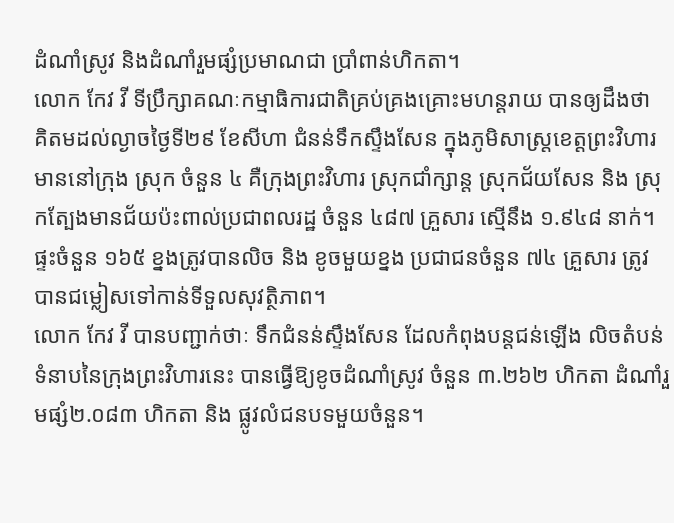ដំណាំស្រូវ និងដំណាំរួមផ្សំប្រមាណជា ប្រាំពាន់ហិកតា។
លោក កែវ វី ទីប្រឹក្សាគណៈកម្មាធិការជាតិគ្រប់គ្រងគ្រោះមហន្តរាយ បានឲ្យដឹងថា គិតមដល់ល្ងាចថ្ងៃទី២៩ ខែសីហា ជំនន់ទឹកស្ទឹងសែន ក្នុងភូមិសាស្ត្រខេត្តព្រះវិហារ មាននៅក្រុង ស្រុក ចំនួន ៤ គឺក្រុងព្រះវិហារ ស្រុកជាំក្សាន្ត ស្រុកជ័យសែន និង ស្រុកត្បែងមានជ័យប៉ះពាល់ប្រជាពលរដ្ឋ ចំនួន ៤៨៧ គ្រួសារ ស្មើនឹង ១.៩៤៨ នាក់។ ផ្ទះចំនួន ១៦៥ ខ្នងត្រូវបានលិច និង ខូចមួយខ្នង ប្រជាជនចំនួន ៧៤ គ្រួសារ ត្រូវបានជម្លៀសទៅកាន់ទីទួលសុវត្ថិភាព។
លោក កែវ វី បានបញ្ជាក់ថាៈ ទឹកជំនន់ស្ទឹងសែន ដែលកំពុងបន្តជន់ឡើង លិចតំបន់ទំនាបនៃក្រុងព្រះវិហារនេះ បានធ្វើឱ្យខូចដំណាំស្រូវ ចំនួន ៣.២៦២ ហិកតា ដំណាំរួមផ្សំ២.០៨៣ ហិកតា និង ផ្លូវលំជនបទមួយចំនួន។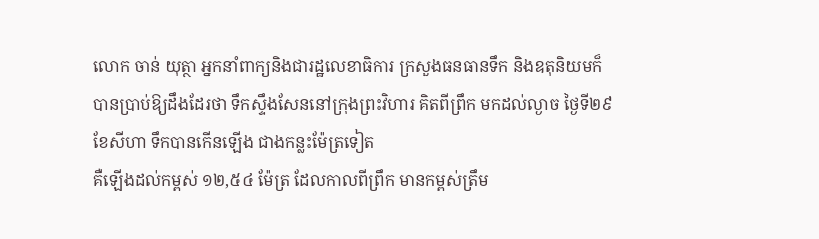លោក ចាន់ យុត្ថា អ្នកនាំពាក្យនិងជារដ្ឋលេខាធិការ ក្រសួងធនធានទឹក និងឧតុនិយមក៏បានប្រាប់ឱ្យដឹងដែរថា ទឹកស្ទឹងសែននៅក្រុងព្រះវិហារ គិតពីព្រឹក មកដល់ល្ងាច ថ្ងៃទី២៩ ខែសីហា ទឹកបានកើនឡើង ជាងកន្លះម៉ែត្រទៀត
គឺឡើងដល់កម្ពស់ ១២,៥៤ ម៉ែត្រ ដែលកាលពីព្រឹក មានកម្ពស់ត្រឹម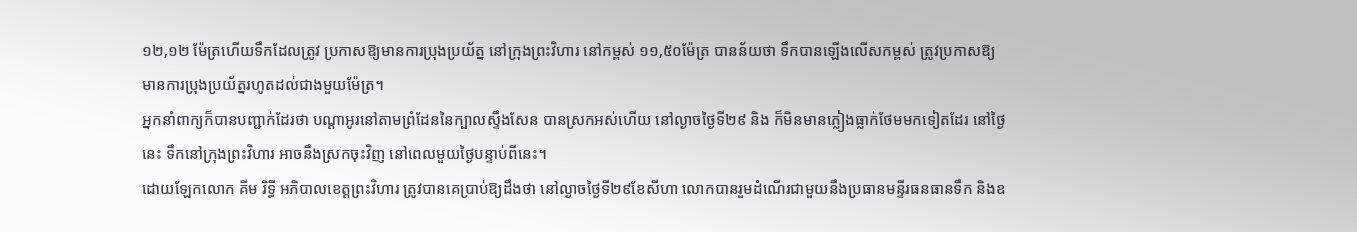១២,១២ ម៉ែត្រហើយទឹកដែលត្រូវ ប្រកាសឱ្យមានការប្រុងប្រយ័ត្ន នៅក្រុងព្រះវិហារ នៅកម្ពស់ ១១,៥០ម៉ែត្រ បានន័យថា ទឹកបានឡើងលើសកម្ពស់ ត្រូវប្រកាសឱ្យមានការប្រុងប្រយ័ត្នរហូតដល់ជាងមួយម៉ែត្រ។
អ្នកនាំពាក្យក៏បានបញ្ជាក់ដែរថា បណ្តាអូរនៅតាមព្រំដែននៃក្បាលស្ទឹងសែន បានស្រកអស់ហើយ នៅល្ងាចថ្ងៃទី២៩ និង ក៏មិនមានភ្លៀងធ្លាក់ថែមមកទៀតដែរ នៅថ្ងៃនេះ ទឹកនៅក្រុងព្រះវិហារ អាចនឹងស្រកចុះវិញ នៅពេលមួយថ្ងៃបន្ទាប់ពីនេះ។
ដោយឡែកលោក គីម រិទ្ធី អភិបាលខេត្តព្រះវិហារ ត្រូវបានគេប្រាប់ឱ្យដឹងថា នៅល្ងាចថ្ងៃទី២៩ខែសីហា លោកបានរួមដំណើរជាមួយនឹងប្រធានមន្ទីរធនធានទឹក និងឧ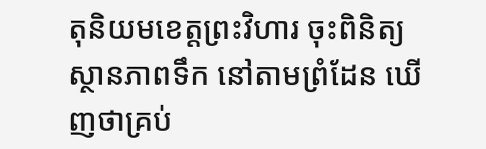តុនិយមខេត្តព្រះវិហារ ចុះពិនិត្យស្ថានភាពទឹក នៅតាមព្រំដែន ឃើញថាគ្រប់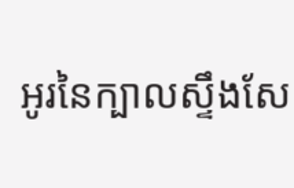អូរនៃក្បាលស្ទឹងសែ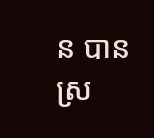ន បានស្រ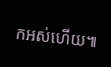កអស់ហើយ៕